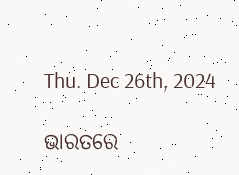Thu. Dec 26th, 2024

ଭାରତରେ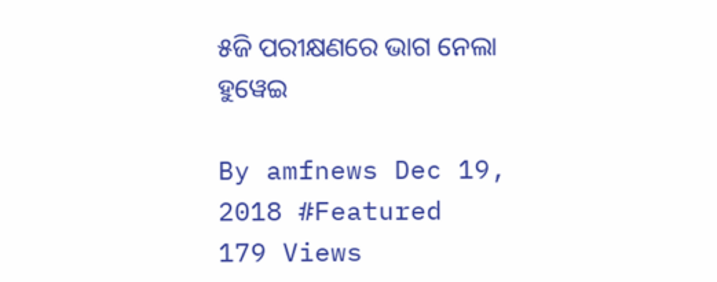୫ଜି ପରୀକ୍ଷଣରେ ଭାଗ ନେଲା ହୁୱେଇ

By amfnews Dec 19, 2018 #Featured
179 Views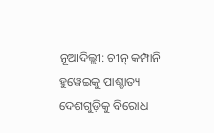ନୂଆଦିଲ୍ଲୀ: ଚୀନ୍ କମ୍ପାନି ହୁୱେଇକୁ ପାଶ୍ଚାତ୍ୟ ଦେଶଗୁଡ଼ିକୁ ‌ବିରୋଧ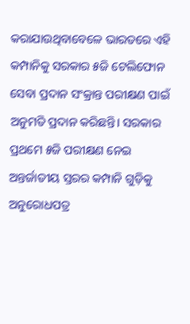କରାଯାଉଥିବାବେଳେ ଭାରତରେ ଏହି କମ୍ପାନିକୁ ସରକାର ୫ଜି ଟେଲିଫୋନ ସେବା ପ୍ରଦାନ ସଂକ୍ରାନ୍ତ ପରୀକ୍ଷଣ ପାଇଁ ଅନୁମତି ପ୍ରଦାନ କରିଛନ୍ତି। ସରକାର ପ୍ରଥମେ ୫ଜି ପରୀକ୍ଷଣ ନେଇ ଅନ୍ତର୍ଜାତୀୟ ସ୍ତରର କମ୍ପାନି ଗୁଡ଼ିକୁ ଅନୁରୋଧପତ୍ର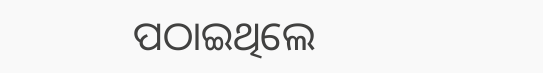ପଠାଇଥିଲେ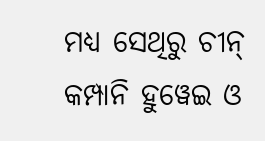ମଧ୍ୟ ସେଥିରୁ ଚୀନ୍ କମ୍ପାନି ହୁୱେଇ ଓ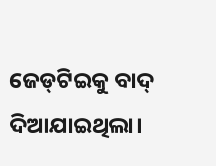ଜେଡ୍‌ଟିଇକୁ ବାଦ୍ ଦିଆଯାଇଥିଲା।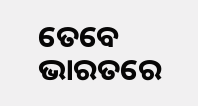ତେବେ ଭାରତରେ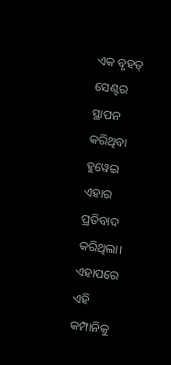ଏକ ବୃହତ୍ ସେଣ୍ଟର ସ୍ଥାପନ କରିଥିବା ହୁୱେଇ ଏହାର ପ୍ରତିବାଦ କରିଥିଲା। ଏହାପରେ ଏହି କମ୍ପାନିକୁ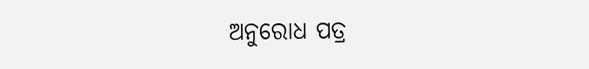ଅନୁରୋଧ ପତ୍ର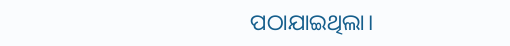ପଠାଯାଇଥିଲା।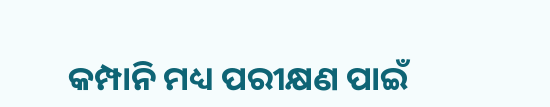କମ୍ପାନି ମଧ୍ୟ ପରୀକ୍ଷଣ ପାଇଁ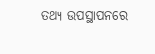ତଥ୍ୟ ଉପସ୍ଥାପନରେ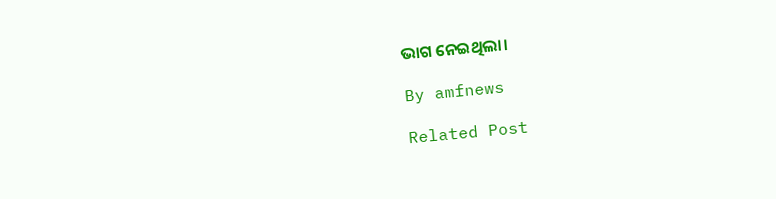ଭାଗ ନେଇଥିଲା।

By amfnews

Related Post